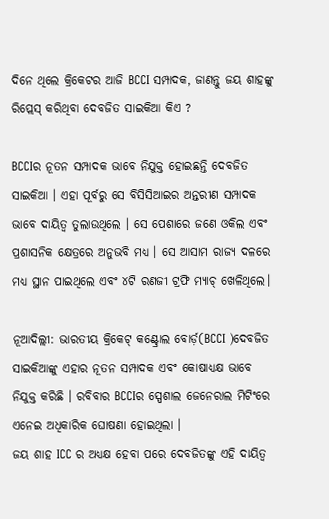ଦିନେ ଥିଲେ କ୍ରିକେଟର ଆଜି BCCI ସମ୍ପାଦକ, ଜାଣନ୍ତୁ ଜୟ ଶାହଙ୍କୁ ରିପ୍ଲେସ୍ କରିଥିବା ଦେବଜିତ ସାଇକିଆ କିଏ ?

BCCIର ନୂତନ ସମ୍ପାଦକ ଭାବେ ନିଯୁକ୍ତ ହୋଇଛନ୍ତି ଦେବଜିତ ସାଇକିଆ । ଏହା ପୂର୍ବରୁ ସେ ବିସିସିଆଇର ଅନ୍ତରୀଣ ସମ୍ପାଦକ ଭାବେ ଦାୟିତ୍ୱ ତୁଲାଉଥିଲେ । ସେ ପେଶାରେ ଜଣେ ଓକିଲ ଏବଂ ପ୍ରଶାସନିକ କ୍ଷେତ୍ରରେ ଅନୁଭବି ମଧ୍ୟ । ସେ ଆସାମ ରାଜ୍ୟ ଦଳରେ ମଧ୍ୟ ସ୍ଥାନ ପାଇଥିଲେ ଏବଂ ୪ଟି ରଣଜୀ ଟ୍ରଫି ମ୍ୟାଚ୍ ଖେଳିଥିଲେ।

ନୂଆଦିଲ୍ଲୀ: ଭାରତୀୟ କ୍ରିକେଟ୍ କଣ୍ଟ୍ରୋଲ ବୋର୍ଡ଼(BCCI )ଦେବଜିତ ସାଇକିଆଙ୍କୁ ଏହାର ନୂତନ ସମ୍ପାଦକ ଏବଂ କୋଷାଧ୍ୟକ୍ଷ ଭାବେ ନିଯୁକ୍ତ କରିଛି । ରବିବାର BCCIର ସ୍ପେଶାଲ ଜେନେରାଲ ମିଟିଂରେ ଏନେଇ ଅଧିକାରିକ ଘୋଷଣା ହୋଇଥିଲା ।
ଜୟ ଶାହ ICC ର ଅଧ୍ୟକ୍ଷ ହେବା ପରେ ଦେବଜିତଙ୍କୁ ଏହି ଦାୟିତ୍ୱ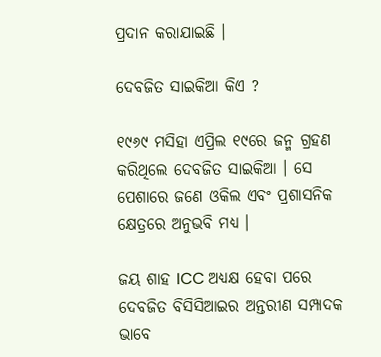ପ୍ରଦାନ କରାଯାଇଛି ।

ଦେବଜିତ ସାଇକିଆ କିଏ ?

୧୯୬୯ ମସିହା ଏପ୍ରିଲ ୧୯ରେ ଜନ୍ମ ଗ୍ରହଣ କରିଥିଲେ ଦେବଜିତ ସାଇକିଆ । ସେ ପେଶାରେ ଜଣେ ଓକିଲ ଏବଂ ପ୍ରଶାସନିକ କ୍ଷେତ୍ରରେ ଅନୁଭବି ମଧ୍ୟ ।

ଜୟ ଶାହ ICC ଅଧ୍ୟକ୍ଷ ହେବା ପରେ ଦେବଜିତ ବିସିସିଆଇର ଅନ୍ତରୀଣ ସମ୍ପାଦକ ଭାବେ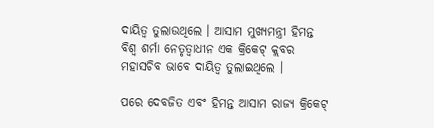ଦାୟିତ୍ୱ ତୁଲାଉଥିଲେ । ଆସାମ ମୁଖ୍ୟମନ୍ତ୍ରୀ ହିମନ୍ତ ବିଶ୍ୱ ଶର୍ମା ନେତୃତ୍ୱାଧୀନ ଏକ କ୍ରିକେଟ୍ କ୍ଲବର ମହାସଚିବ ଭାବେ ଦାୟିତ୍ୱ ତୁଲାଇଥିଲେ ।

ପରେ ଦେବଜିତ ଏବଂ ହିମନ୍ତ ଆସାମ ରାଜ୍ୟ କ୍ରିକେଟ୍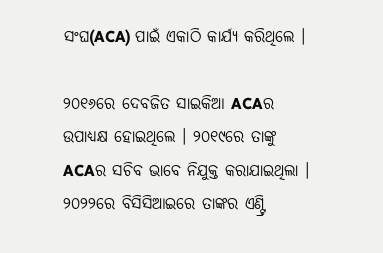ସଂଘ(ACA) ପାଇଁ ଏକାଠି କାର୍ଯ୍ୟ କରିଥିଲେ ।

୨୦୧୬ରେ ଦେବଜିତ ସାଇକିଆ ACAର ଉପାଧ୍ୟକ୍ଷ ହୋଇଥିଲେ । ୨୦୧୯ରେ ତାଙ୍କୁ ACAର ସଚିବ ଭାବେ ନିଯୁକ୍ତ କରାଯାଇଥିଲା । ୨୦୨୨ରେ ବିସିସିଆଇରେ ତାଙ୍କର ଏଣ୍ଟ୍ରି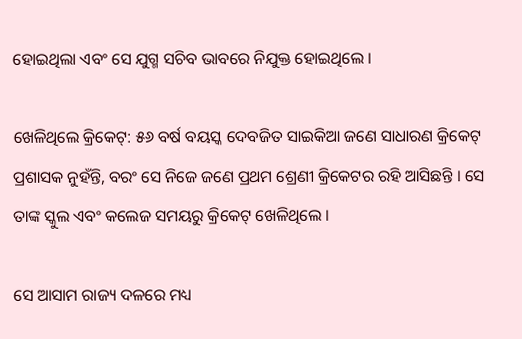ହୋଇଥିଲା ଏବଂ ସେ ଯୁଗ୍ମ ସଚିବ ଭାବରେ ନିଯୁକ୍ତ ହୋଇଥିଲେ ।

ଖେଳିଥିଲେ କ୍ରିକେଟ୍: ୫୬ ବର୍ଷ ବୟସ୍କ ଦେବଜିତ ସାଇକିଆ ଜଣେ ସାଧାରଣ କ୍ରିକେଟ୍ ପ୍ରଶାସକ ନୁହଁନ୍ତି, ବରଂ ସେ ନିଜେ ଜଣେ ପ୍ରଥମ ଶ୍ରେଣୀ କ୍ରିକେଟର ରହି ଆସିଛନ୍ତି । ସେ ତାଙ୍କ ସ୍କୁଲ ଏବଂ କଲେଜ ସମୟରୁ କ୍ରିକେଟ୍ ଖେଳିଥିଲେ ।

ସେ ଆସାମ ରାଜ୍ୟ ଦଳରେ ମଧ୍ୟ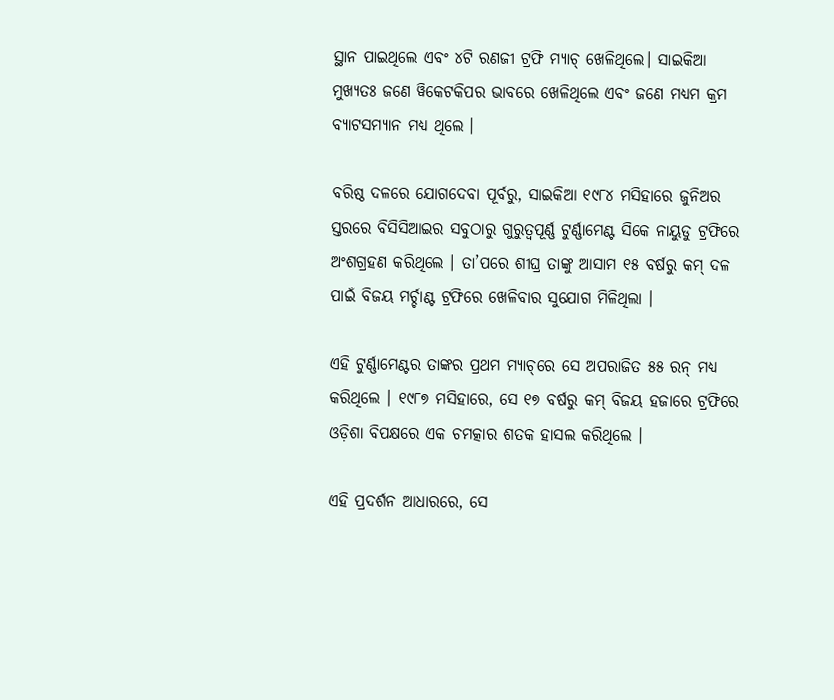ସ୍ଥାନ ପାଇଥିଲେ ଏବଂ ୪ଟି ରଣଜୀ ଟ୍ରଫି ମ୍ୟାଚ୍ ଖେଳିଥିଲେ। ସାଇକିଆ ମୁଖ୍ୟତଃ ଜଣେ ୱିକେଟକିପର ଭାବରେ ଖେଳିଥିଲେ ଏବଂ ଜଣେ ମଧ୍ୟମ କ୍ରମ ବ୍ୟାଟସମ୍ୟାନ ମଧ୍ୟ ଥିଲେ ।

ବରିଷ୍ଠ ଦଳରେ ଯୋଗଦେବା ପୂର୍ବରୁ, ସାଇକିଆ ୧୯୮୪ ମସିହାରେ ଜୁନିଅର ସ୍ତରରେ ବିସିସିଆଇର ସବୁଠାରୁ ଗୁରୁତ୍ୱପୂର୍ଣ୍ଣ ଟୁର୍ଣ୍ଣାମେଣ୍ଟ ସିକେ ନାୟୁଡୁ ଟ୍ରଫିରେ ଅଂଶଗ୍ରହଣ କରିଥିଲେ । ତା’ପରେ ଶୀଘ୍ର ତାଙ୍କୁ ଆସାମ ୧୫ ବର୍ଷରୁ କମ୍ ଦଳ ପାଇଁ ବିଜୟ ମର୍ଚ୍ଚାଣ୍ଟ ଟ୍ରଫିରେ ଖେଳିବାର ସୁଯୋଗ ମିଳିଥିଲା ।

ଏହି ଟୁର୍ଣ୍ଣାମେଣ୍ଟର ତାଙ୍କର ପ୍ରଥମ ମ୍ୟାଚ୍‌ରେ ସେ ଅପରାଜିତ ୫୫ ରନ୍ ମଧ୍ୟ କରିଥିଲେ । ୧୯୮୭ ମସିହାରେ, ସେ ୧୭ ବର୍ଷରୁ କମ୍ ବିଜୟ ହଜାରେ ଟ୍ରଫିରେ ଓଡ଼ିଶା ବିପକ୍ଷରେ ଏକ ଚମତ୍କାର ଶତକ ହାସଲ କରିଥିଲେ ।

ଏହି ପ୍ରଦର୍ଶନ ଆଧାରରେ, ସେ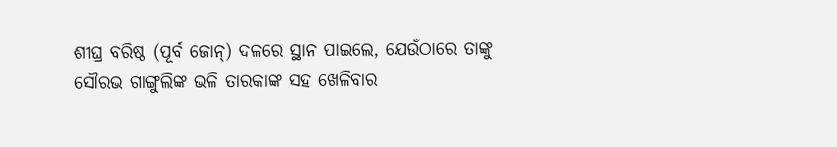ଶୀଘ୍ର ବରିଷ୍ଠ (ପୂର୍ବ ଜୋନ୍) ଦଳରେ ସ୍ଥାନ ପାଇଲେ, ଯେଉଁଠାରେ ତାଙ୍କୁ ସୌରଭ ଗାଙ୍ଗୁଲିଙ୍କ ଭଳି ତାରକାଙ୍କ ସହ ଖେଳିବାର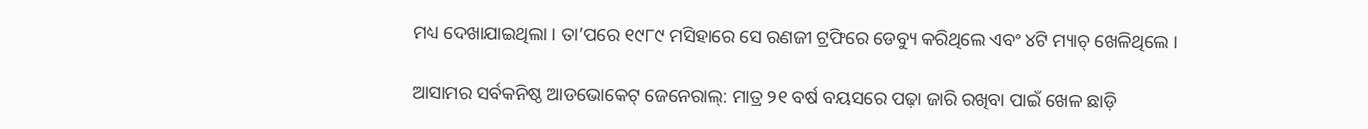ମଧ୍ୟ ଦେଖାଯାଇଥିଲା । ତା’ପରେ ୧୯୮୯ ମସିହାରେ ସେ ରଣଜୀ ଟ୍ରଫିରେ ଡେବ୍ୟୁ କରିଥିଲେ ଏବଂ ୪ଟି ମ୍ୟାଚ୍ ଖେଳିଥିଲେ ।

ଆସାମର ସର୍ବକନିଷ୍ଠ ଆଡଭୋକେଟ୍ ଜେନେରାଲ୍: ମାତ୍ର ୨୧ ବର୍ଷ ବୟସରେ ପଢ଼ା ଜାରି ରଖିବା ପାଇଁ ଖେଳ ଛାଡ଼ି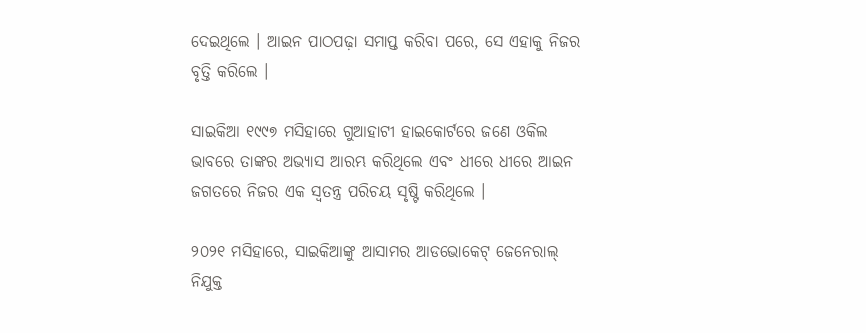ଦେଇଥିଲେ । ଆଇନ ପାଠପଢ଼ା ସମାପ୍ତ କରିବା ପରେ, ସେ ଏହାକୁ ନିଜର ବୃତ୍ତି କରିଲେ ।

ସାଇକିଆ ୧୯୯୭ ମସିହାରେ ଗୁଆହାଟୀ ହାଇକୋର୍ଟରେ ଜଣେ ଓକିଲ ଭାବରେ ତାଙ୍କର ଅଭ୍ୟାସ ଆରମ୍ଭ କରିଥିଲେ ଏବଂ ଧୀରେ ଧୀରେ ଆଇନ ଜଗତରେ ନିଜର ଏକ ସ୍ୱତନ୍ତ୍ର ପରିଚୟ ସୃଷ୍ଟି କରିଥିଲେ ।

୨୦୨୧ ମସିହାରେ, ସାଇକିଆଙ୍କୁ ଆସାମର ଆଡଭୋକେଟ୍ ଜେନେରାଲ୍ ନିଯୁକ୍ତ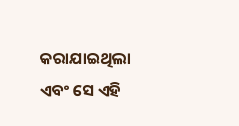କରାଯାଇଥିଲା ଏବଂ ସେ ଏହି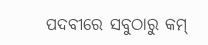ପଦବୀରେ ସବୁଠାରୁ କମ୍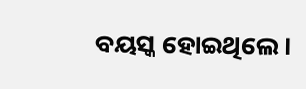ବୟସ୍କ ହୋଇଥିଲେ।